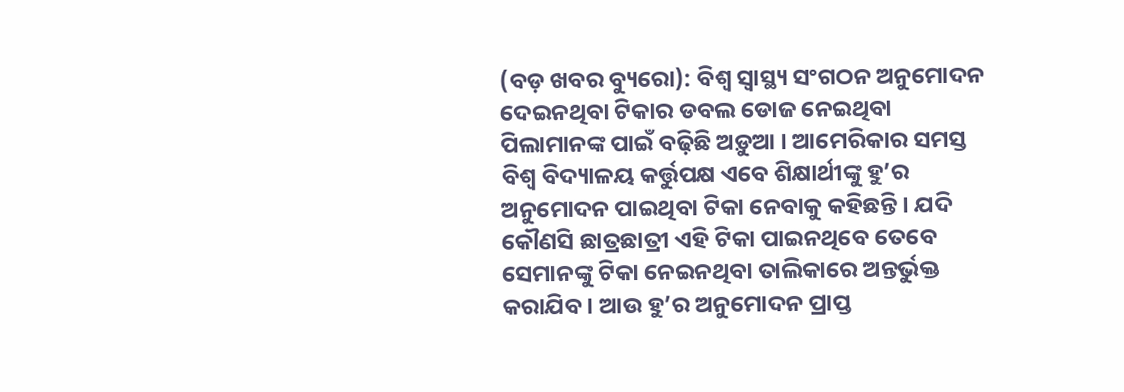(ବଡ଼ ଖବର ବ୍ୟୁରୋ): ବିଶ୍ୱ ସ୍ୱାସ୍ଥ୍ୟ ସଂଗଠନ ଅନୁମୋଦନ ଦେଇନଥିବା ଟିକାର ଡବଲ ଡୋଜ ନେଇଥିବା ପିଲାମାନଙ୍କ ପାଇଁ ବଢ଼ିଛି ଅଡ଼ୁଆ । ଆମେରିକାର ସମସ୍ତ ବିଶ୍ୱ ବିଦ୍ୟାଳୟ କର୍ତ୍ତୁପକ୍ଷ ଏବେ ଶିକ୍ଷାର୍ଥୀଙ୍କୁ ହୁ’ର ଅନୁମୋଦନ ପାଇଥିବା ଟିକା ନେବାକୁ କହିଛନ୍ତି । ଯଦି କୌଣସି ଛାତ୍ରଛାତ୍ରୀ ଏହି ଟିକା ପାଇନଥିବେ ତେବେ ସେମାନଙ୍କୁ ଟିକା ନେଇନଥିବା ତାଲିକାରେ ଅନ୍ତର୍ଭୁକ୍ତ କରାଯିବ । ଆଉ ହୁ’ର ଅନୁମୋଦନ ପ୍ରାପ୍ତ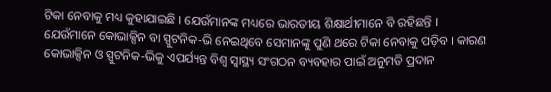ଟିକା ନେବାକୁ ମଧ୍ୟ କୁହାଯାଇଛି । ଯେଉଁମାନଙ୍କ ମଧ୍ୟରେ ଭାରତୀୟ ଶିକ୍ଷାର୍ଥୀମାନେ ବି ରହିଛନ୍ତି ।
ଯେଉଁମାନେ କୋଭାକ୍ସିନ ବା ସ୍ପୁଟନିକ-ଭି ନେଇଥିବେ ସେମାନଙ୍କୁ ପୁଣି ଥରେ ଟିକା ନେବାକୁ ପଡ଼ିବ । କାରଣ କୋଭାକ୍ସିନ ଓ ସ୍ପୁଟନିକ-ଭିକୁ ଏପର୍ଯ୍ୟନ୍ତ ବିଶ୍ୱ ସ୍ୱାସ୍ଥ୍ୟ ସଂଗଠନ ବ୍ୟବହାର ପାଇଁ ଅନୁମତି ପ୍ରଦାନ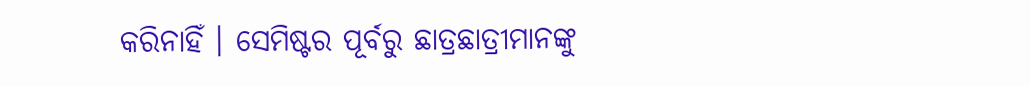କରିନାହିଁ । ସେମିଷ୍ଟର ପୂର୍ବରୁ ଛାତ୍ରଛାତ୍ରୀମାନଙ୍କୁ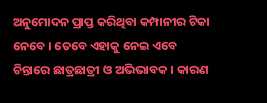ଅନୁମୋଦନ ପ୍ରାପ୍ତ କରିଥିବା କମ୍ପାନୀର ଟିକା ନେବେ । ତେବେ ଏହାକୁ ନେଇ ଏବେ ଚିନ୍ତାରେ ଛାତ୍ରଛାତ୍ରୀ ଓ ଅଭିଭାବକ । କାରଣ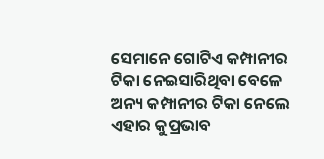ସେମାନେ ଗୋଟିଏ କମ୍ପାନୀର ଟିକା ନେଇସାରିଥିବା ବେଳେ ଅନ୍ୟ କମ୍ପାନୀର ଟିକା ନେଲେ ଏହାର କୁପ୍ରଭାବ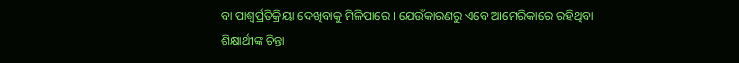ବା ପାଶ୍ୱର୍ପ୍ରତିକ୍ରିୟା ଦେଖିବାକୁ ମିଳିପାରେ । ଯେଉଁକାରଣରୁ ଏବେ ଆମେରିକାରେ ରହିଥିବା ଶିକ୍ଷାର୍ଥୀଙ୍କ ଚିନ୍ତା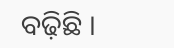ବଢ଼ିଛି ।